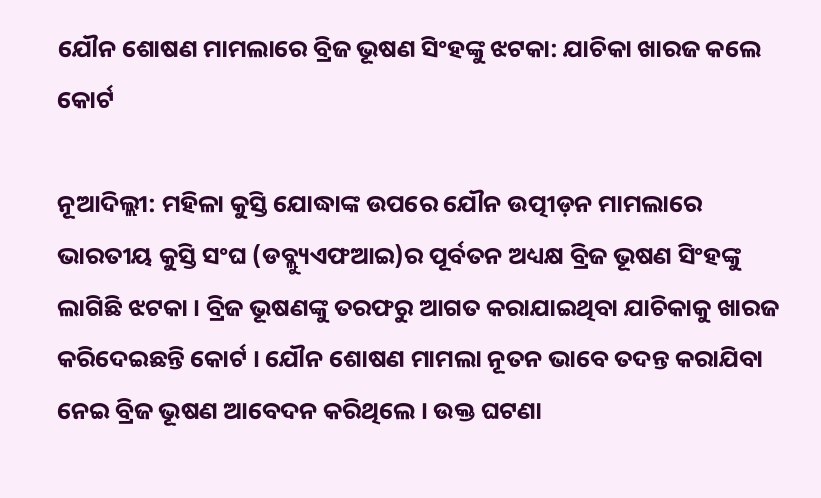ଯୌନ ଶୋଷଣ ମାମଲାରେ ବ୍ରିଜ ଭୂଷଣ ସିଂହଙ୍କୁ ଝଟକା: ଯାଚିକା ଖାରଜ କଲେ କୋର୍ଟ

ନୂଆଦିଲ୍ଲୀ: ମହିଳା କୁସ୍ତି ଯୋଦ୍ଧାଙ୍କ ଉପରେ ଯୌନ ଉତ୍ପୀଡ଼ନ ମାମଲାରେ ଭାରତୀୟ କୁସ୍ତି ସଂଘ (ଡବ୍ଲ୍ୟୁଏଫଆଇ)ର ପୂର୍ବତନ ଅଧ୍ୟକ୍ଷ ବ୍ରିଜ ଭୂଷଣ ସିଂହଙ୍କୁ ଲାଗିଛି ଝଟକା । ବ୍ରିଜ ଭୂଷଣଙ୍କୁ ତରଫରୁ ଆଗତ କରାଯାଇଥିବା ଯାଚିକାକୁ ଖାରଜ କରିଦେଇଛନ୍ତି କୋର୍ଟ । ଯୌନ ଶୋଷଣ ମାମଲା ନୂତନ ଭାବେ ତଦନ୍ତ କରାଯିବା ନେଇ ବ୍ରିଜ ଭୂଷଣ ଆବେଦନ କରିଥିଲେ । ଉକ୍ତ ଘଟଣା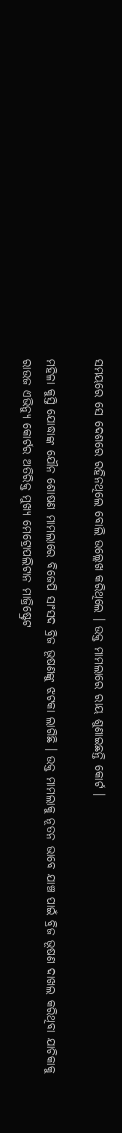ସମୟରେ ସେ ଦେଶରେ ରହିନଥିଲେ ବୋଲି ଉଲ୍ଲେଖ କରିଥିଲେ । ଉକ୍ତ ମାମଲାରେ ରାୟ ଶୁଣାଇଛନ୍ତି କୋର୍ଟ ।

ମହିଳା କୁସ୍ତି ଯୋଦ୍ଧାଙ୍କ ଯୌନ ଶୋଷଣ ମାମଲାରେ ବିଜେପି ସାଂସଦ ବ୍ରିଜ ଭୂଷଣଙ୍କୁ ଝଟକା ଲାଗିଛି । ଉକ୍ତ ମାମଲାକୁ ନୂତନ ଭାବେ ଯାଞ୍ଚ ପାଇଁ ବ୍ରିଜ ଭୂଷଣ ଦାଖଲ କରିଥିବା ଯାଚିକାକୁ ରାଉଜ ଏଭିନ୍ୟୁ କୋର୍ଟର ଅତିରିକ୍ତ ମୁଖ୍ୟ ମେଟ୍ରୋପଲିଟାନ ମାଜ୍ରିଷ୍ଟ୍ରେଟ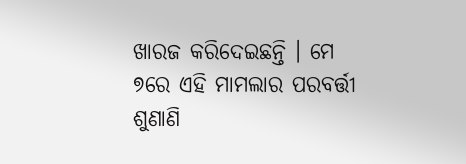ଖାରଜ କରିଦେଇଛନ୍ତି । ମେ ୭ରେ ଏହି ମାମଲାର ପରବର୍ତ୍ତୀ ଶୁଣାଣି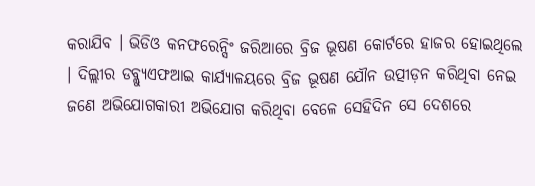କରାଯିବ । ଭିଡିଓ କନଫରେନ୍ସିଂ ଜରିଆରେ ବ୍ରିଜ ଭୂଷଣ କୋର୍ଟରେ ହାଜର ହୋଇଥିଲେ । ଦିଲ୍ଲୀର ଡବ୍ଲ୍ୟୁଏଫଆଇ କାର୍ଯ୍ୟାଳୟରେ ବ୍ରିଜ ଭୂଷଣ ଯୌନ ଉତ୍ପୀଡ଼ନ କରିଥିବା ନେଇ ଜଣେ ଅଭିଯୋଗକାରୀ ଅଭିଯୋଗ କରିଥିବା ବେଳେ ସେହିଦିନ ସେ ଦେଶରେ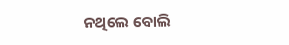ନଥିଲେ ବୋଲି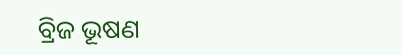ବ୍ରିଜ ଭୂଷଣ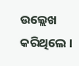ଉଲ୍ଲେଖ କରିଥିଲେ ।